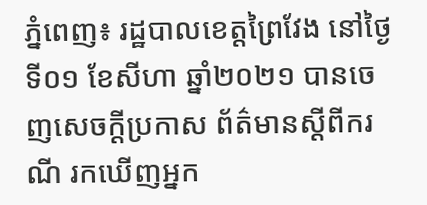ភ្នំពេញ៖ រដ្ឋបាលខេត្តព្រៃវែង នៅថ្ងៃទី០១ ខែសីហា ឆ្នាំ២០២១ បានចេញសេចក្ដីប្រកាស ព័ត៌មានស្ដីពីករណី រកឃើញអ្នក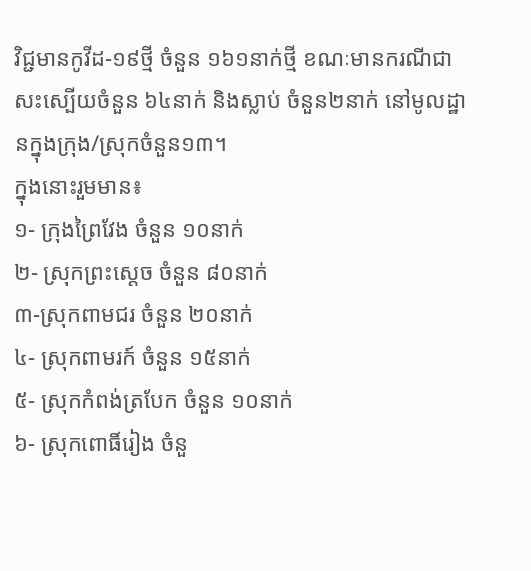វិជ្ជមានកូវីដ-១៩ថ្មី ចំនួន ១៦១នាក់ថ្មី ខណៈមានករណីជាសះស្បើយចំនួន ៦៤នាក់ និងស្លាប់ ចំនួន២នាក់ នៅមូលដ្ឋានក្នុងក្រុង/ស្រុកចំនួន១៣។
ក្នុងនោះរួមមាន៖
១- ក្រុងព្រៃវែង ចំនួន ១០នាក់
២- ស្រុកព្រះសេ្ដច ចំនួន ៨០នាក់
៣-ស្រុកពាមជរ ចំនួន ២០នាក់
៤- ស្រុកពាមរក៍ ចំនួន ១៥នាក់
៥- ស្រុកកំពង់ត្របែក ចំនួន ១០នាក់
៦- ស្រុកពោធិ៍រៀង ចំនួ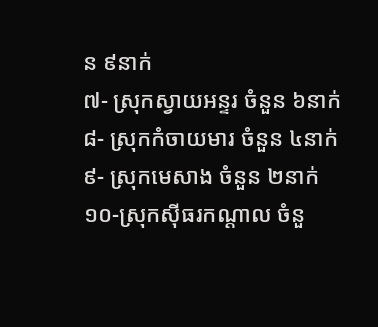ន ៩នាក់
៧- ស្រុកស្វាយអន្ទរ ចំនួន ៦នាក់
៨- ស្រុកកំចាយមារ ចំនួន ៤នាក់
៩- ស្រុកមេសាង ចំនួន ២នាក់
១០-ស្រុកសុីធរកណ្ដាល ចំនួ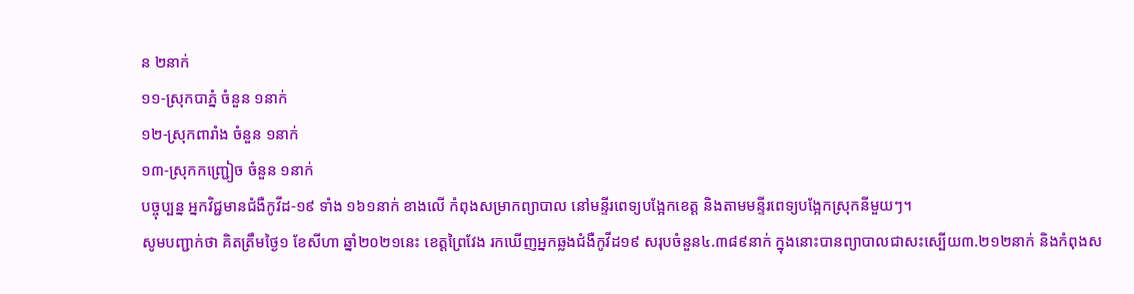ន ២នាក់
១១-ស្រុកបាភ្នំ ចំនួន ១នាក់
១២-ស្រុកពារាំង ចំនួន ១នាក់
១៣-ស្រុកកញ្ជ្រៀច ចំនួន ១នាក់
បច្ចុប្បន្ន អ្នកវិជ្ជមានជំងឺកូវីដ-១៩ ទាំង ១៦១នាក់ ខាងលើ កំពុងសម្រាកព្យាបាល នៅមន្ទីរពេទ្យបង្អែកខេត្ត និងតាមមន្ទីរពេទ្យបង្អែកស្រុកនីមួយៗ។
សូមបញ្ជាក់ថា គិតត្រឹមថ្ងៃ១ ខែសីហា ឆ្នាំ២០២១នេះ ខេត្តព្រៃវែង រកឃើញអ្នកឆ្លងជំងឺកូវីដ១៩ សរុបចំនួន៤.៣៨៩នាក់ ក្នុងនោះបានព្យាបាលជាសះស្បើយ៣.២១២នាក់ និងកំពុងស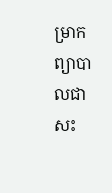ម្រាកព្យាបាលជាសះ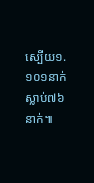ស្បើយ១.១០១នាក់ ស្លាប់៧៦នាក់៕